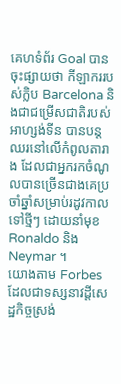គេហទំព័រ Goal បានចុះផ្សាយថា កីឡាកររបស់ក្លិប Barcelona និងជាជម្រើសជាតិរបស់អាហ្សង់ទីន បានបន្តឈរនៅលើកំពូលតារាង ដែលជាអ្នករកចំណូលបានច្រើនជាងគេប្រចាំឆ្នាំសម្រាប់រដូវកាលទៅថ្មីៗ ដោយនាំមុខ Ronaldo និង Neymar ។
យោងតាម Forbes ដែលជាទស្សនាវដ្តីសេដ្ឋកិច្ចស្រង់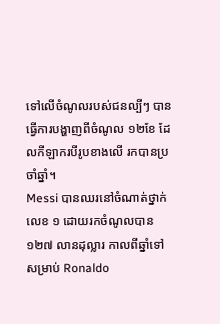ទៅលើចំណូលរបស់ជនល្បីៗ បានធ្វើការបង្ហាញពីចំណូល ១២ខែ ដែលកីឡាករបីរូបខាងលើ រកបានប្រចាំឆ្នាំ។
Messi បានឈរនៅចំណាត់ថ្នាក់លេខ ១ ដោយរកចំណូលបាន ១២៧ លានដុល្លារ កាលពីឆ្នាំទៅ សម្រាប់ Ronaldo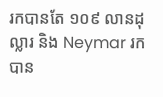រកបានតែ ១០៩ លានដុល្លារ និង Neymar រកបាន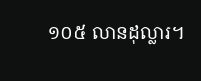១០៥ លានដុល្លារ។